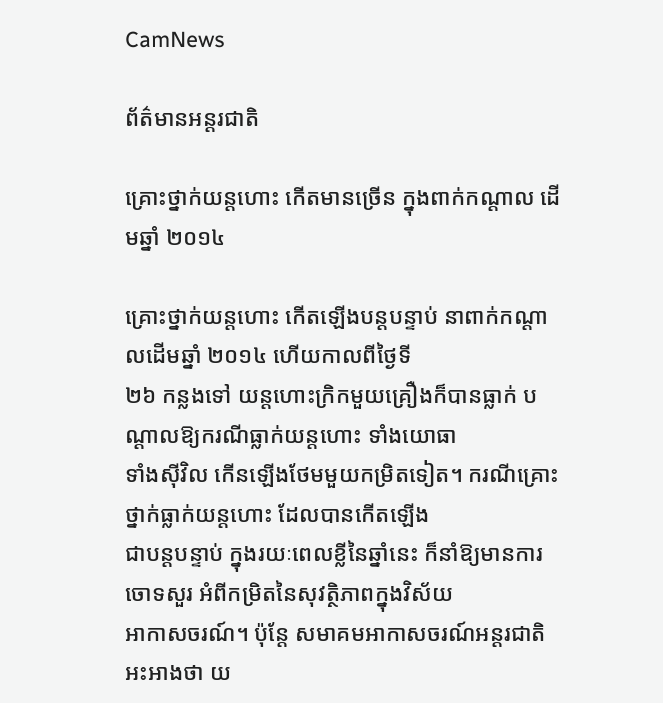CamNews

ព័ត៌មានអន្តរជាតិ

គ្រោះថ្នាក់យន្ដហោះ កើតមានច្រើន ក្នុងពាក់កណ្ដាល ដើមឆ្នាំ ២០១៤

គ្រោះថ្នាក់យន្ដហោះ កើតឡើងបន្តបន្ទាប់ នាពាក់កណ្ដាលដើមឆ្នាំ ២០១៤ ហើយកាលពីថ្ងៃទី
២៦ កន្លងទៅ យន្ដហោះក្រិកមួយគ្រឿងក៏បានធ្លាក់ បណ្ដាលឱ្យករណីធ្លាក់យន្ដហោះ ទាំងយោធា
ទាំងស៊ីវិល កើនឡើងថែមមួយកម្រិតទៀត។ ករណីគ្រោះថ្នាក់ធ្លាក់យន្ដហោះ ដែលបានកើតឡើង
ជាបន្តបន្ទាប់ ក្នុងរយៈពេលខ្លីនៃឆ្នាំនេះ ក៏នាំឱ្យមានការចោទសួរ អំពីកម្រិតនៃសុវត្ថិភាពក្នុងវិស័យ
អាកាសចរណ៍។ ប៉ុន្ដែ សមាគមអាកាសចរណ៍អន្តរជាតិ អះអាងថា យ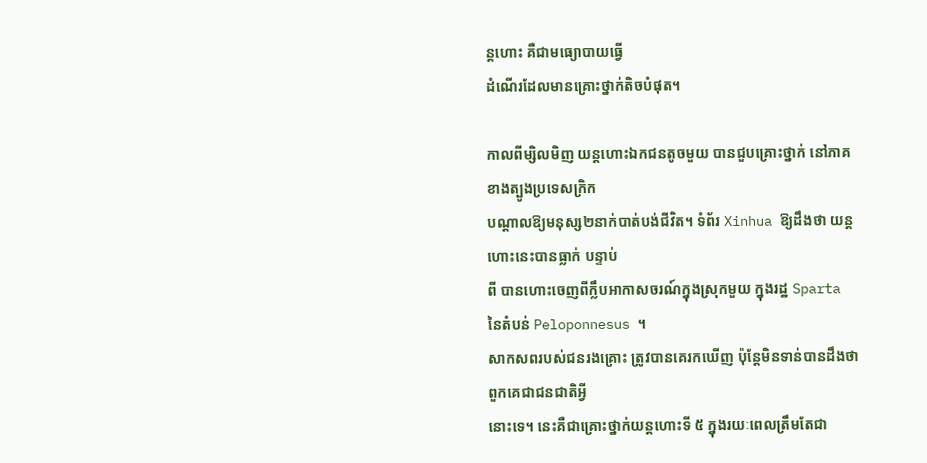ន្ដហោះ គឺជាមធ្យោបាយធ្វើ
ដំណើរដែលមានគ្រោះថ្នាក់តិចបំផុត។

កាលពីម្សិលមិញ យន្ដហោះឯកជនតូចមួយ បានជួបគ្រោះថ្នាក់ នៅភាគខាងត្បូងប្រទេសក្រិក
បណ្ដាលឱ្យមនុស្ស២នាក់បាត់បង់ជីវិត។ ទំព័រ Xinhua ឱ្យដឹងថា យន្ដហោះនេះបានធ្លាក់ បន្ទាប់
ពី បានហោះចេញពីក្លឹបអាកាសចរណ៍ក្នុងស្រុកមួយ ក្នុងរដ្ឋ Sparta នៃតំបន់ Peloponnesus ។
សាកសពរបស់ជនរងគ្រោះ ត្រូវបានគេរកឃើញ ប៉ុន្ដែមិនទាន់បានដឹងថា ពួកគេជាជនជាតិអ្វី
នោះទេ។ នេះគឺជាគ្រោះថ្នាក់យន្ដហោះទី ៥ ក្នុងរយៈពេលត្រឹមតែជា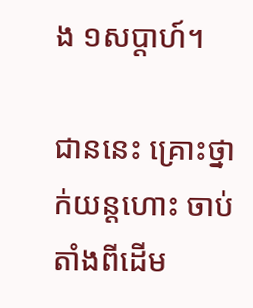ង ១សប្ដាហ៍។

ជាននេះ គ្រោះថ្នាក់យន្ដហោះ ចាប់តាំងពីដើម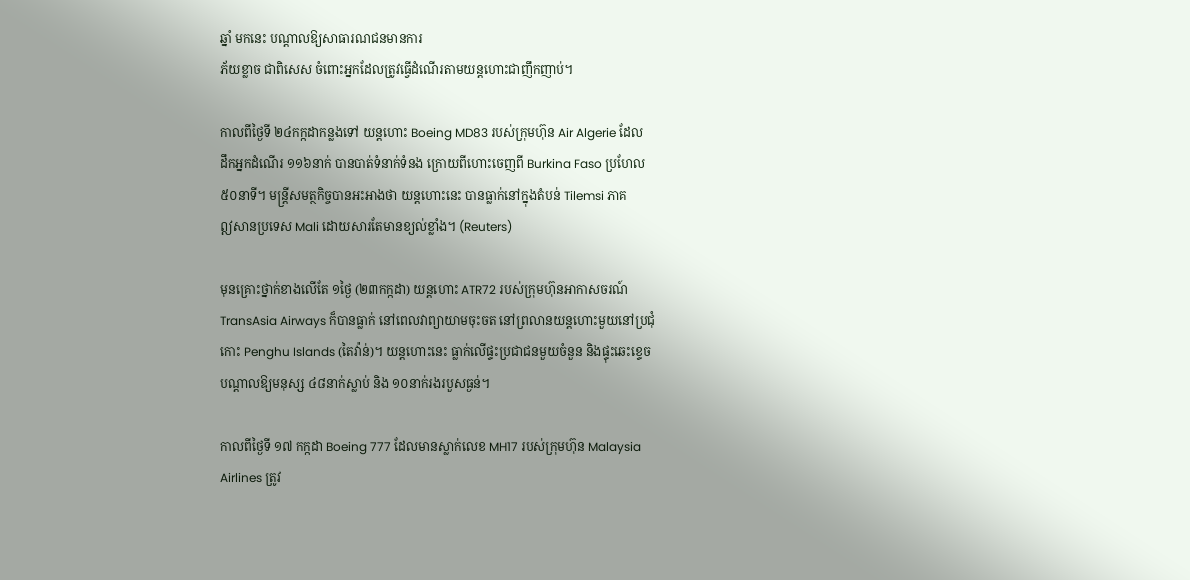ឆ្នាំ មកនេះ បណ្ដាលឱ្យសាធារណជនមានការ
ភ័យខ្លាច ជាពិសេស ចំពោះអ្នកដែលត្រូវធ្វើដំណើរតាមយន្ដហោះជាញឹកញាប់។

កាលពីថ្ងៃទី ២៤កក្កដាកន្លងទៅ យន្ដហោះ Boeing MD83 របស់ក្រុមហ៊ុន Air Algerie ដែល
ដឹកអ្នកដំណើរ ១១៦នាក់ បានបាត់ទំនាក់ទំនង ក្រោយពីហោះចេញពី Burkina Faso ប្រហែល
៥០នាទី។ មន្ដ្រីសមត្ថកិច្ចបានអះអាងថា យន្ដហោះនេះ បានធ្លាក់នៅក្នុងតំបន់ Tilemsi ភាគ
ឦសានប្រទេស Mali ដោយសារតែមានខ្យល់ខ្លាំង។ (Reuters)

មុនគ្រោះថ្នាក់ខាងលើតែ ១ថ្ងៃ (២៣កក្កដា) យន្ដហោះ ATR72 របស់ក្រុមហ៊ុនអាកាសចរណ៍
TransAsia Airways ក៏បានធ្លាក់ នៅពេលវាព្យាយាមចុះចត នៅព្រលានយន្ដហោះមួយនៅប្រជុំ
កោះ Penghu Islands (តៃវ៉ាន់)។ យន្ដហោះនេះ ធ្លាក់លើផ្ទះប្រជាជនមួយចំនួន និងផ្ទុះឆេះខ្ទេច
បណ្ដាលឱ្យមនុស្ស ៤៨នាក់ស្លាប់ និង ១០នាក់រងរបួសធ្ងន់។

កាលពីថ្ងៃទី ១៧ កក្កដា Boeing 777 ដែលមានស្លាក់លេខ MH17 របស់ក្រុមហ៊ុន Malaysia
Airlines ត្រូវ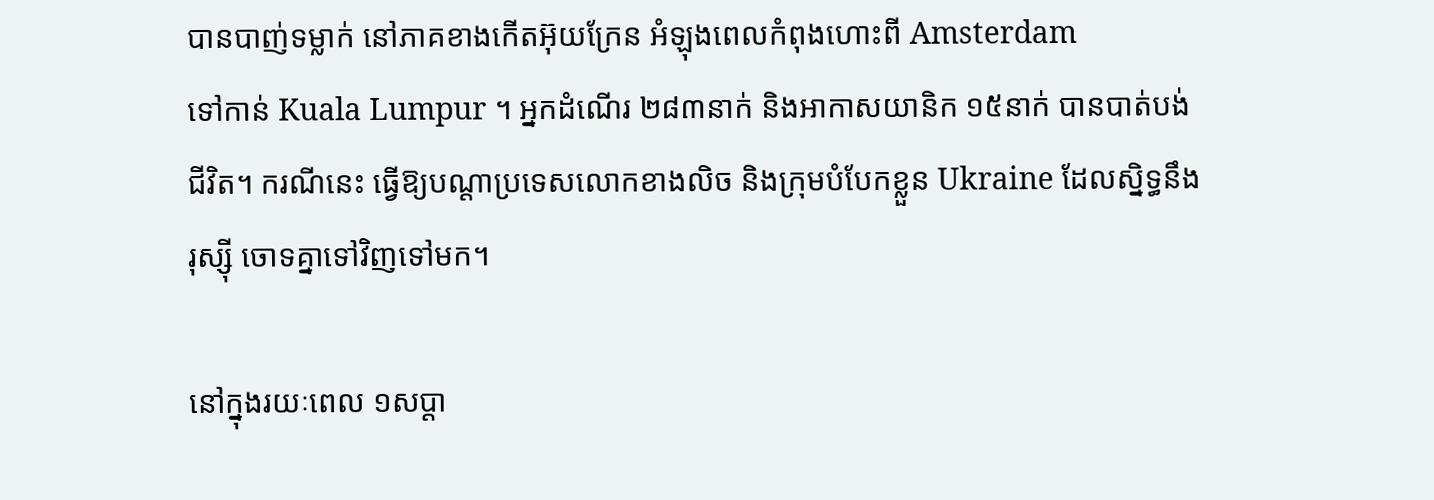បានបាញ់ទម្លាក់ នៅភាគខាងកើតអ៊ុយក្រែន អំឡុងពេលកំពុងហោះពី Amsterdam
ទៅកាន់ Kuala Lumpur ។ អ្នកដំណើរ ២៨៣នាក់ និងអាកាសយានិក ១៥នាក់ បានបាត់បង់
ជីវិត។ ករណីនេះ ធ្វើឱ្យបណ្ដាប្រទេសលោកខាងលិច និងក្រុមបំបែកខ្លួន Ukraine ដែលស្និទ្ធនឹង
រុស្ស៊ី ចោទគ្នាទៅវិញទៅមក។

នៅក្នុងរយៈពេល ១សប្ដា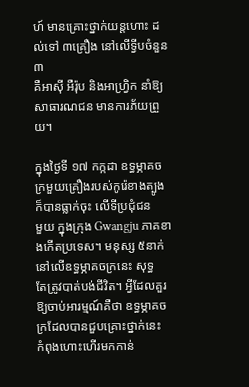ហ៍ មានគ្រោះថ្នាក់យន្ដហោះ ដល់ទៅ ៣គ្រឿង នៅលើទ្វីបចំនួន ៣
គឺអាស៊ី អឺរ៉ុប និងអាហ្វ្រិក នាំឱ្យសាធារណជន មានការភ័យព្រួយ។

ក្នុងថ្ងៃទី ១៧ កក្កដា ឧទ្ធម្ភាគចក្រមួយគ្រឿងរបស់កូរ៉េខាងត្បូង ក៏បានធ្លាក់ចុះ លើទីប្រជុំជន
មួយ ក្នុងក្រុង Gwangju ភាគខាងកើតប្រទេស។ មនុស្ស ៥នាក់ នៅលើឧទ្ធម្ភាគចក្រនេះ សុទ្ធ
តែត្រូវបាត់បង់ជីវិត។ អ្វីដែលគួរឱ្យចាប់អារម្មណ៍គឺថា ឧទ្ធម្ភាគចក្រដែលបានជួបគ្រោះថ្នាក់នេះ
កំពុងហោះហើរមកកាន់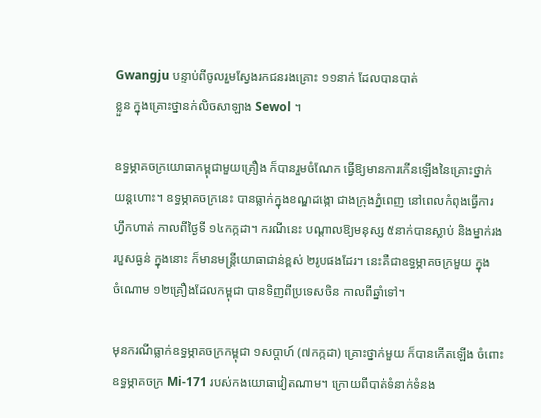Gwangju បន្ទាប់ពីចូលរួមស្វែងរកជនរងគ្រោះ ១១នាក់ ដែលបានបាត់
ខ្លួន ក្នុងគ្រោះថ្នានក់លិចសាឡាង Sewol ។

ឧទ្ធម្ភាគចក្រយោធាកម្ពុជាមួយគ្រឿង ក៏បានរួមចំណែក ធ្វើឱ្យមានការកើនឡើងនៃគ្រោះថ្នាក់
យន្ដហោះ។ ឧទ្ធម្ភាគចក្រនេះ បានធ្លាក់ក្នុងខណ្ឌដង្កោ ជាងក្រុងភ្នំពេញ នៅពេលកំពុងធ្វើការ
ហ្វឹកហាត់ កាលពីថ្ងៃទី ១៤កក្កដា។ ករណីនេះ បណ្ដាលឱ្យមនុស្ស ៥នាក់បានស្លាប់ និងម្នាក់រង
របួសធ្ងន់ ក្នុងនោះ ក៏មានមន្ដ្រីយោធាជាន់ខ្ពស់ ២រូបផងដែរ។ នេះគឺជាឧទ្ធម្ភាគចក្រមួយ ក្នុង
ចំណោម ១២គ្រឿងដែលកម្ពុជា បានទិញពីប្រទេសចិន កាលពីឆ្នាំទៅ។

មុនករណីធ្លាក់ឧទ្ធម្ភាគចក្រកម្ពុជា ១សប្ដាហ៍ (៧កក្កដា) គ្រោះថ្នាក់មួយ ក៏បានកើតឡើង ចំពោះ
ឧទ្ធម្ភាគចក្រ Mi-171 របស់កងយោធាវៀតណាម។ ក្រោយពីបាត់ទំនាក់ទំនង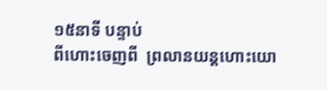១៥នាទី បន្ទាប់
ពីហោះចេញពី  ព្រលានយន្ដហោះយោ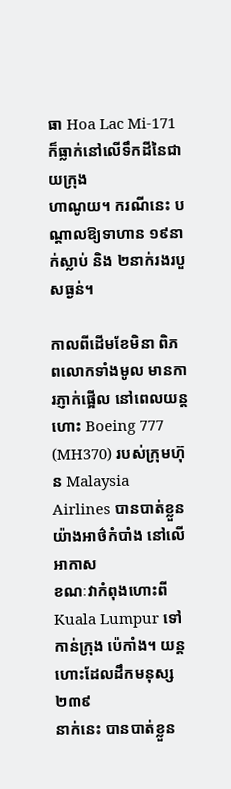ធា Hoa Lac Mi-171   ក៏ធ្លាក់នៅលើទឹកដីនៃជាយក្រុង
ហាណូយ។ ករណីនេះ បណ្ដាលឱ្យទាហាន ១៩នាក់ស្លាប់ និង ២នាក់រងរបួសធ្ងន់។

កាលពីដើមខែមិនា ពិភពលោកទាំងមូល មានការភ្ញាក់ផ្អើល នៅពេលយន្ដហោះ Boeing 777
(MH370) របស់ក្រុមហ៊ុន Malaysia Airlines បានបាត់ខ្លួនយ៉ាងអាថ៌កំបាំង នៅលើអាកាស
ខណៈវាកំពុងហោះពី Kuala Lumpur ទៅកាន់ក្រុង ប៉េកាំង។ យន្ដហោះដែលដឹកមនុស្ស ២៣៩
នាក់នេះ បានបាត់ខ្លួន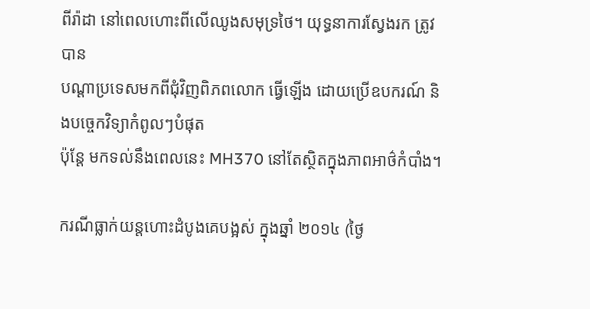ពីរ៉ាដា នៅពេលហោះពីលើឈូងសមុទ្រថៃ។ យុទ្ធនាការស្វែងរក ត្រូវបាន
បណ្ដាប្រទេសមកពីជុំវិញពិភពលោក ធ្វើឡើង ដោយប្រើឧបករណ៍ និងបច្ចេកវិទ្យាកំពូលៗបំផុត
ប៉ុន្ដែ មកទល់នឹងពេលនេះ MH370 នៅតែស្ថិតក្នុងភាពអាថ៌កំបាំង។

ករណីធ្លាក់យន្ដហោះដំបូងគេបង្អស់ ក្នុងឆ្នាំ ២០១៤ (ថ្ងៃ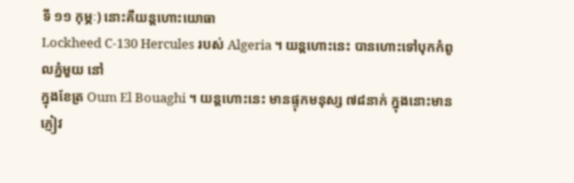ទី ១១ កុម្ភៈ) នោះគឺយន្ដហោះយោធា
Lockheed C-130 Hercules របស់ Algeria ។ យន្ដហោះនេះ បានហោះទៅបុកកំពូលភ្នំមួយ នៅ
ក្នុងខែត្រ Oum El Bouaghi ។ យន្ដហោះនេះ មានផ្ទុកមនុស្ស ៧៨នាក់ ក្នុងនោះមាន ភ្ញៀវ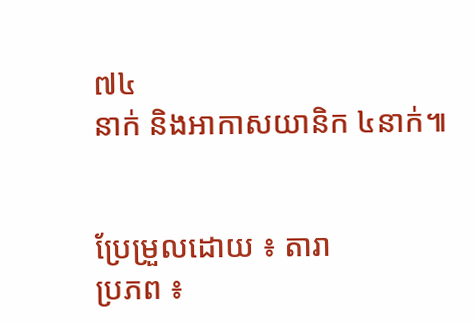៧៤
នាក់ និងអាកាសយានិក ៤នាក់៕


ប្រែម្រួលដោយ ៖ តារា
ប្រភព ៖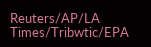Reuters/AP/LA Times/Tribwtic/EPA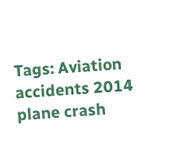Tags: Aviation accidents 2014 plane crash